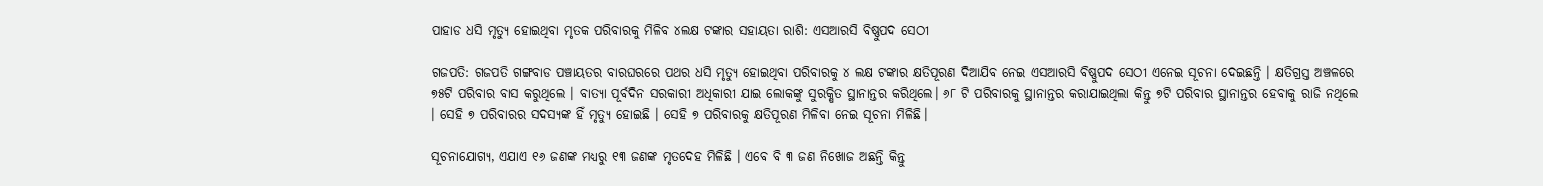ପାହାଡ ଧସି ମୃତ୍ୟୁ ହୋଇଥିବା ମୃତକ ପରିବାରକୁ ମିଳିବ ୪ଲକ୍ଷ ଟଙ୍କାର ସହାୟତା ରାଶି: ଏସଆରସି ବିଷ୍ଣୁପଦ ସେଠୀ

ଗଜପତି: ଗଜପତି ଗଙ୍ଗବାଡ ପଞ୍ଚାୟତର ବାରଘରରେ ପଥର ଧସି ମୃତ୍ୟୁ ହୋଇଥିବା ପରିବାରକୁ ୪ ଲକ୍ଷ ଟଙ୍କାର କ୍ଷତିପୂରଣ ଦିଆଯିବ ନେଇ ଏସଆରସି ବିଷ୍ଣୁପଦ ସେଠୀ ଏନେଇ ସୂଚନା ଦେଇଛନ୍ତି । କ୍ଷତିଗ୍ରସ୍ତ ଅଞ୍ଚଳରେ ୭୫ଟି ପରିବାର ବାସ କରୁଥିଲେ । ବାତ୍ୟା ପୂର୍ବଦିନ ସରକାରୀ ଅଧିକାରୀ ଯାଇ ଲୋକଙ୍କୁ ସୁରକ୍ଷିତ ସ୍ଥାନାନ୍ତର କରିଥିଲେ। ୬୮ ଟି ପରିବାରକୁ ସ୍ଥାନାନ୍ତର କରାଯାଇଥିଲା କିନ୍ତୁ ୭ଟି ପରିବାର ସ୍ଥାନାନ୍ତର ହେବାକୁ ରାଜି ନଥିଲେ । ସେହି ୭ ପରିବାରର ସଦସ୍ୟଙ୍କ ହିଁ ମୃତ୍ୟୁ ହୋଇଛି । ସେହି ୭ ପରିବାରକୁ କ୍ଷତିପୂରଣ ମିଳିବା ନେଇ ସୂଚନା ମିଳିଛି।

ସୂଚନାଯୋଗ୍ୟ, ଏଯାଏ ୧୬ ଜଣଙ୍କ ମଧ୍ୟରୁ ୧୩ ଜଣଙ୍କ ମୃତଦେହ ମିଳିଛି । ଏବେ ବି ୩ ଜଣ ନିଖୋଜ ଅଛନ୍ତି କିନ୍ତୁ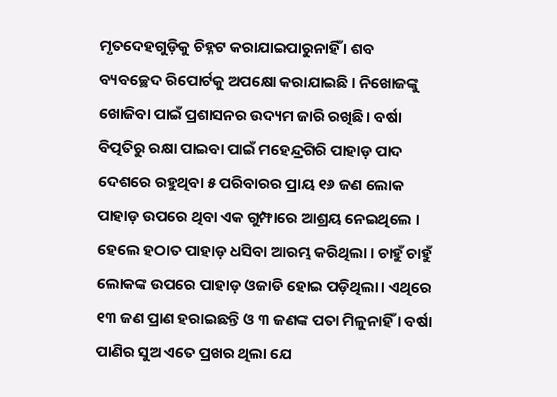ମୃତଦେହଗୁଡ଼ିକୁ ଚିହ୍ନଟ କରାଯାଇପାରୁନାହିଁ । ଶବ ବ୍ୟବଚ୍ଛେଦ ରିପୋର୍ଟକୁ ଅପକ୍ଷୋ କରାଯାଇଛି । ନିଖୋଜଙ୍କୁ ଖୋଜିବା ପାଇଁ ପ୍ରଶାସନର ଉଦ୍ୟମ ଜାରି ରଖିଛି। ବର୍ଷା ବିତ୍ପତିରୁ ରକ୍ଷା ପାଇବା ପାଇଁ ମହେନ୍ଦ୍ରଗିରି ପାହାଡ଼ ପାଦ ଦେଶରେ ରହୁଥିବା ୫ ପରିବାରର ପ୍ରାୟ ୧୬ ଜଣ ଲୋକ ପାହାଡ଼ ଉପରେ ଥିବା ଏକ ଗୁମ୍ଫାରେ ଆଶ୍ରୟ ନେଇଥିଲେ । ହେଲେ ହଠାତ ପାହାଡ଼ ଧସିବା ଆରମ୍ଭ କରିଥିଲା । ଚାହୁଁ ଚାହୁଁ ଲୋକଙ୍କ ଉପରେ ପାହାଡ଼ ଓଜାଡି ହୋଇ ପଡ଼ିଥିଲା। ଏଥିରେ ୧୩ ଜଣ ପ୍ରାଣ ହରାଇଛନ୍ତି ଓ ୩ ଜଣଙ୍କ ପତା ମିଳୁନାହିଁ । ବର୍ଷା ପାଣିର ସୁଅ ଏତେ ପ୍ରଖର ଥିଲା ଯେ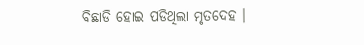ବିଛାଡି ହୋଇ ପଡିଥିଲା ମୃତଦେହ ।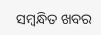ସମ୍ବନ୍ଧିତ ଖବର